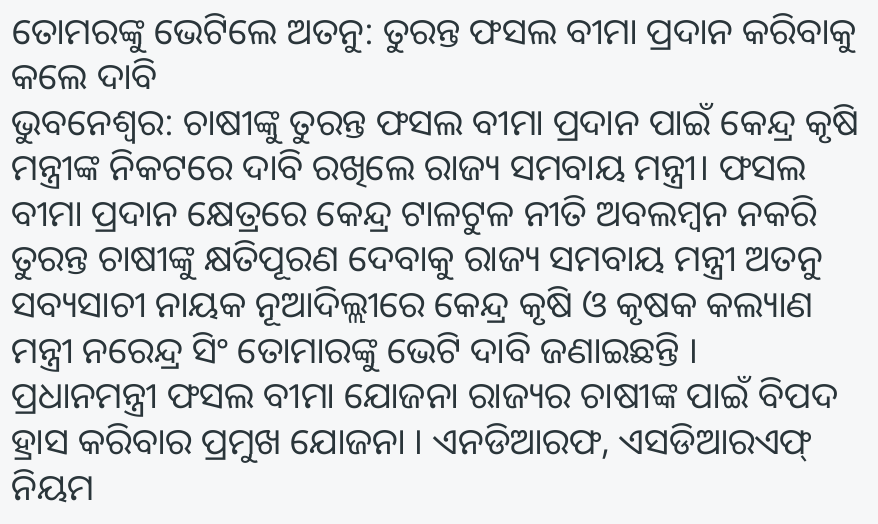ତୋମରଙ୍କୁ ଭେଟିଲେ ଅତନୁ: ତୁରନ୍ତ ଫସଲ ବୀମା ପ୍ରଦାନ କରିବାକୁ କଲେ ଦାବି
ଭୁବନେଶ୍ବର: ଚାଷୀଙ୍କୁ ତୁରନ୍ତ ଫସଲ ବୀମା ପ୍ରଦାନ ପାଇଁ କେନ୍ଦ୍ର କୃଷି ମନ୍ତ୍ରୀଙ୍କ ନିକଟରେ ଦାବି ରଖିଲେ ରାଜ୍ୟ ସମବାୟ ମନ୍ତ୍ରୀ। ଫସଲ ବୀମା ପ୍ରଦାନ କ୍ଷେତ୍ରରେ କେନ୍ଦ୍ର ଟାଳଟୁଳ ନୀତି ଅବଲମ୍ବନ ନକରି ତୁରନ୍ତ ଚାଷୀଙ୍କୁ କ୍ଷତିପୂରଣ ଦେବାକୁ ରାଜ୍ୟ ସମବାୟ ମନ୍ତ୍ରୀ ଅତନୁ ସବ୍ୟସାଚୀ ନାୟକ ନୂଆଦିଲ୍ଲୀରେ କେନ୍ଦ୍ର କୃଷି ଓ କୃଷକ କଲ୍ୟାଣ ମନ୍ତ୍ରୀ ନରେନ୍ଦ୍ର ସିଂ ତୋମାରଙ୍କୁ ଭେଟି ଦାବି ଜଣାଇଛନ୍ତି ।
ପ୍ରଧାନମନ୍ତ୍ରୀ ଫସଲ ବୀମା ଯୋଜନା ରାଜ୍ୟର ଚାଷୀଙ୍କ ପାଇଁ ବିପଦ ହ୍ରାସ କରିବାର ପ୍ରମୁଖ ଯୋଜନା । ଏନଡିଆରଫ, ଏସଡିଆରଏଫ୍ ନିୟମ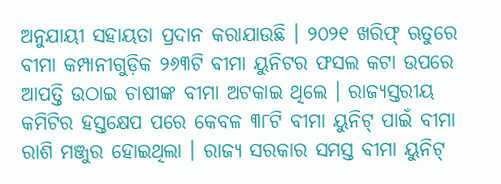ଅନୁଯାୟୀ ସହାୟତା ପ୍ରଦାନ କରାଯାଉଛି । ୨୦୨୧ ଖରିଫ୍ ଋତୁରେ ବୀମା କମ୍ପାନୀଗୁଡ଼ିକ ୨୬୩ଟି ବୀମା ୟୁନିଟର ଫସଲ କଟା ଉପରେ ଆପତ୍ତି ଉଠାଇ ଚାଷୀଙ୍କ ବୀମା ଅଟକାଇ ଥିଲେ । ରାଜ୍ୟସ୍ତରୀୟ କମିଟିର ହସ୍ତକ୍ଷେପ ପରେ କେବଳ ୩୮ଟି ବୀମା ୟୁନିଟ୍ ପାଇଁ ବୀମା ରାଶି ମଞ୍ଜୁର ହୋଇଥିଲା । ରାଜ୍ୟ ସରକାର ସମସ୍ତ ବୀମା ୟୁନିଟ୍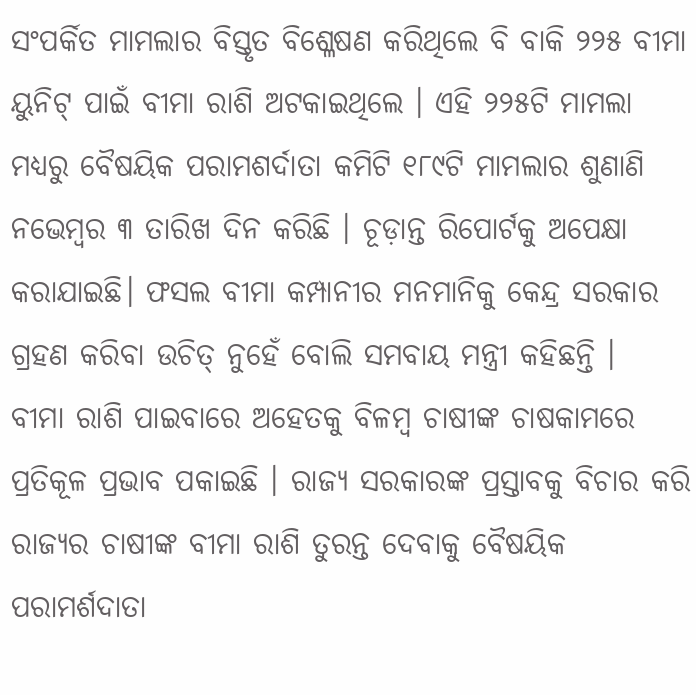ସଂପର୍କିତ ମାମଲାର ବିସ୍ତୃତ ବିଶ୍ଳେଷଣ କରିଥିଲେ ବି ବାକି ୨୨୫ ବୀମା ୟୁନିଟ୍ ପାଇଁ ବୀମା ରାଶି ଅଟକାଇଥିଲେ । ଏହି ୨୨୫ଟି ମାମଲା ମଧ୍ୟରୁ ବୈଷୟିକ ପରାମଶର୍ଦାତା କମିଟି ୧୮୯ଟି ମାମଲାର ଶୁଣାଣି ନଭେମ୍ବର ୩ ତାରିଖ ଦିନ କରିଛି । ଚୂଡ଼ାନ୍ତ ରିପୋର୍ଟକୁ ଅପେକ୍ଷା କରାଯାଇଛି। ଫସଲ ବୀମା କମ୍ପାନୀର ମନମାନିକୁ କେନ୍ଦ୍ର ସରକାର ଗ୍ରହଣ କରିବା ଉଚିତ୍ ନୁହେଁ ବୋଲି ସମବାୟ ମନ୍ତ୍ରୀ କହିଛନ୍ତି ।
ବୀମା ରାଶି ପାଇବାରେ ଅହେତକୁ ବିଳମ୍ବ ଚାଷୀଙ୍କ ଚାଷକାମରେ ପ୍ରତିକୂଳ ପ୍ରଭାବ ପକାଇଛି । ରାଜ୍ୟ ସରକାରଙ୍କ ପ୍ରସ୍ତାବକୁ ବିଚାର କରି ରାଜ୍ୟର ଚାଷୀଙ୍କ ବୀମା ରାଶି ତୁରନ୍ତ ଦେବାକୁ ବୈଷୟିକ ପରାମର୍ଶଦାତା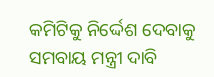କମିଟିକୁ ନିର୍ଦ୍ଦେଶ ଦେବାକୁ ସମବାୟ ମନ୍ତ୍ରୀ ଦାବି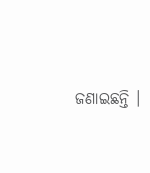ଜଣାଇଛନ୍ତି ।